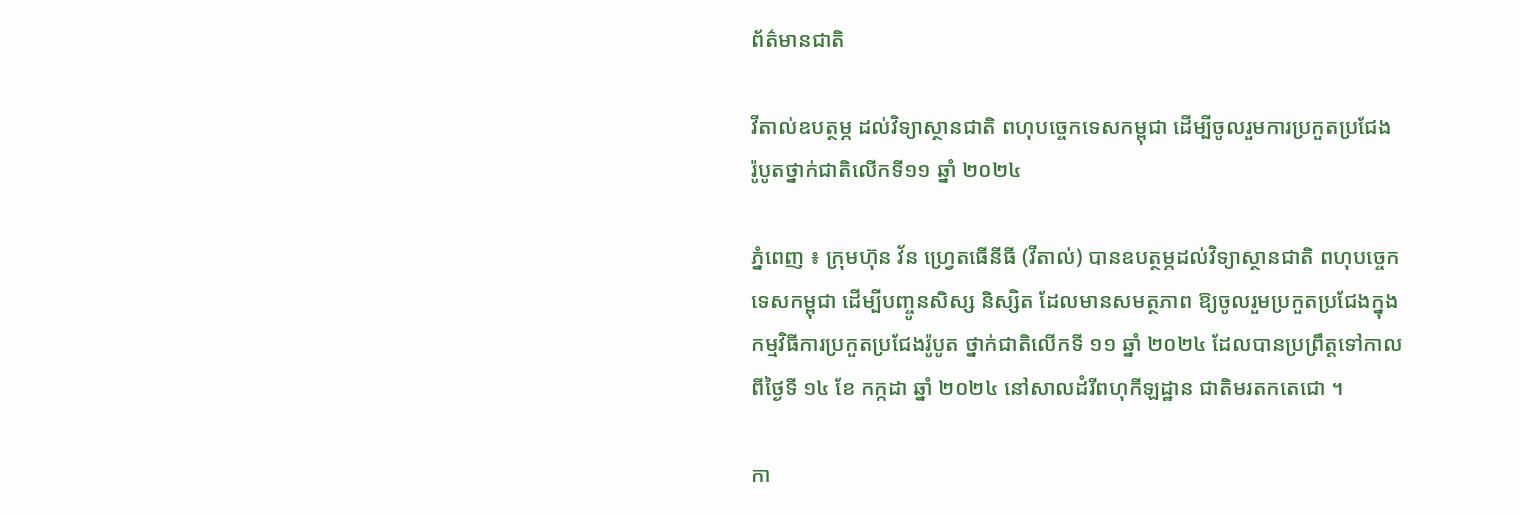ព័ត៌មានជាតិ

វីតាល់ឧបត្ថម្ភ ដល់វិទ្យាស្ថានជាតិ ពហុបច្ចេកទេសកម្ពុជា ដើម្បីចូលរួមការប្រកួតប្រជែង រ៉ូបូតថ្នាក់ជាតិលើកទី១១ ឆ្នាំ ២០២៤

ភ្នំពេញ ៖ ក្រុមហ៊ុន វ័ន ហ្វ្រេតធើនីធី (វីតាល់) បានឧបត្ថម្ភដល់វិទ្យាស្ថានជាតិ ពហុបច្ចេកទេសកម្ពុជា ដើម្បីបញ្ចូនសិស្ស និស្សិត ដែលមានសមត្ថភាព ឱ្យចូលរួមប្រកួតប្រជែងក្នុង កម្មវិធីការប្រកួតប្រជែងរ៉ូបូត ថ្នាក់ជាតិលើកទី ១១ ឆ្នាំ ២០២៤ ដែលបានប្រព្រឹត្តទៅកាលពីថ្ងៃទី ១៤ ខែ កក្កដា ឆ្នាំ ២០២៤ នៅសាលដំរីពហុកីឡដ្ឋាន ជាតិមរតកតេជោ ។

កា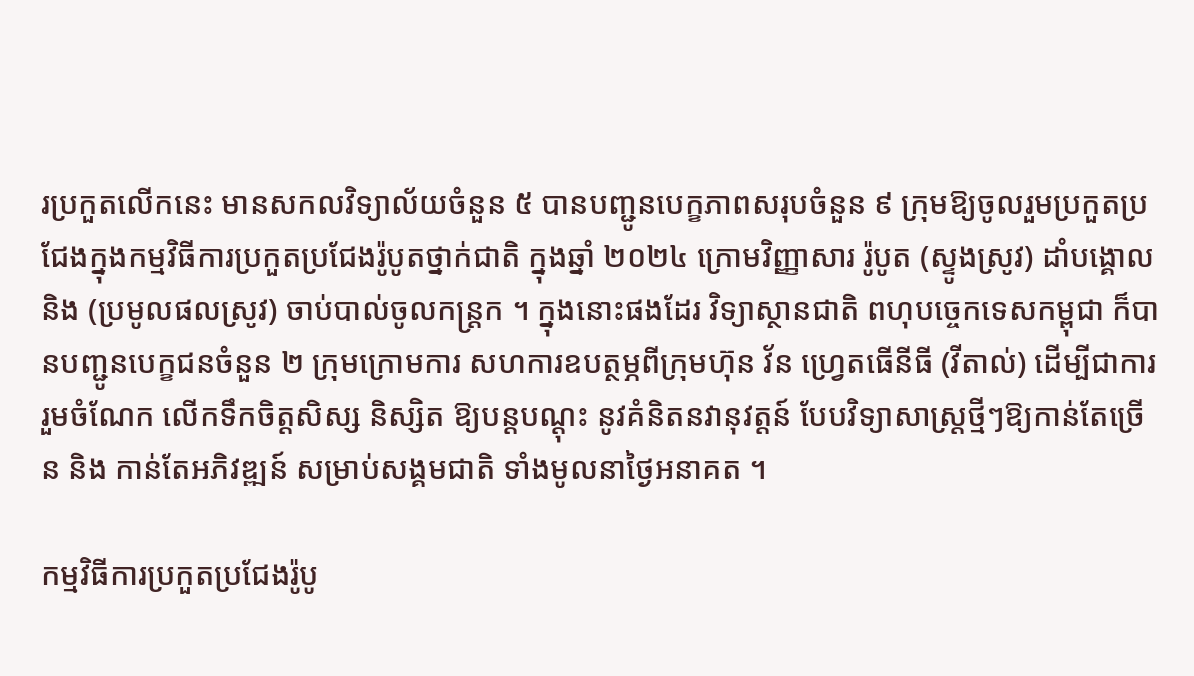រប្រកួតលើកនេះ មានសកលវិទ្យាល័យចំនួន ៥ បានបញ្ជូនបេក្ខភាពសរុបចំនួន ៩ ក្រុមឱ្យចូលរួមប្រកួតប្រជែងក្នុងកម្មវិធីការប្រកួតប្រជែងរ៉ូបូតថ្នាក់ជាតិ ក្នុងឆ្នាំ ២០២៤ ក្រោមវិញ្ញាសារ រ៉ូបូត (ស្ទូងស្រូវ) ដាំបង្គោល និង (ប្រមូលផលស្រូវ) ចាប់បាល់ចូលកន្រ្តក ។ ក្នុងនោះផងដែរ វិទ្យាស្ថានជាតិ ពហុបច្ចេកទេសកម្ពុជា ក៏បានបញ្ជូនបេក្ខជនចំនួន ២ ក្រុមក្រោមការ សហការឧបត្ថម្ភពីក្រុមហ៊ុន វ័ន ហ្វ្រេតធើនីធី (វីតាល់) ដើម្បីជាការរួមចំណែក លើកទឹកចិត្តសិស្ស និស្សិត ឱ្យបន្តបណ្តុះ នូវគំនិតនវានុវត្តន៍ បែបវិទ្យាសាស្រ្តថ្មីៗឱ្យកាន់តែច្រើន និង កាន់តែអភិវឌ្ឍន៍ សម្រាប់សង្គមជាតិ ទាំងមូលនាថ្ងៃអនាគត ។

កម្មវិធីការប្រកួតប្រជែងរ៉ូបូ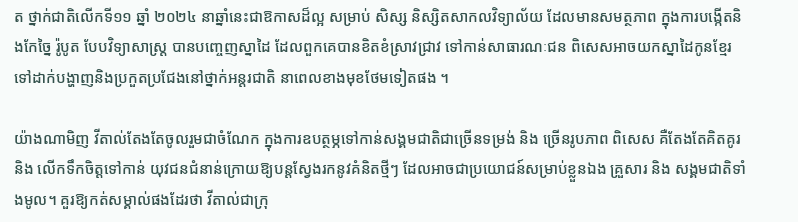ត ថ្នាក់ជាតិលើកទី១១ ឆ្នាំ ២០២៤ នាឆ្នាំនេះជាឱកាសដ៏ល្អ សម្រាប់ សិស្ស និស្សិតសាកលវិទ្យាល័យ ដែលមានសមត្ថភាព ក្នុងការបង្កើតនិងកែច្នៃ រ៉ូបូត បែបវិទ្យាសាស្រ្ត បានបញ្ចេញស្នាដៃ ដែលពួកគេបានខិតខំស្រាវជ្រាវ ទៅកាន់សាធារណៈជន ពិសេសអាចយកស្នាដៃកូនខ្មែរ ទៅដាក់បង្ហាញនិងប្រកួតប្រជែងនៅថ្នាក់អន្តរជាតិ នាពេលខាងមុខថែមទៀតផង ។

យ៉ាងណាមិញ វីតាល់តែងតែចូលរួមជាចំណែក ក្នុងការឧបត្ថម្ភទៅកាន់សង្គមជាតិជាច្រើនទម្រង់ និង ច្រើនរូបភាព ពិសេស គឺតែងតែគិតគូរ និង លើកទឹកចិត្តទៅកាន់ យុវជនជំនាន់ក្រោយឱ្យបន្តស្វែងរកនូវគំនិតថ្មីៗ ដែលអាចជាប្រយោជន៍សម្រាប់ខ្លួនឯង គ្រួសារ និង សង្គមជាតិទាំងមូល។ គួរឱ្យកត់សម្គាល់ផងដែរថា វីតាល់ជាក្រុ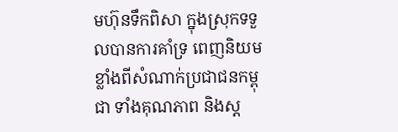មហ៊ុនទឹកពិសា ក្នុងស្រុកទទួលបានការគាំទ្រ ពេញនិយមខ្លាំងពីសំណាក់ប្រជាជនកម្ពុជា ទាំងគុណភាព និងស្ត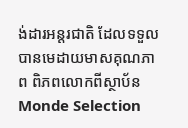ង់ដារអន្តរជាតិ ដែលទទួលបានមេដាយមាសគុណភាព ពិភពលោកពីស្ថាប័ន Monde Selection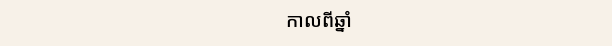កាលពីឆ្នាំ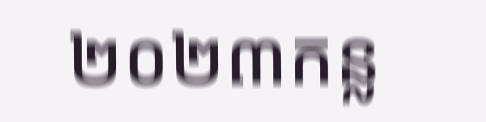២០២៣កន្ល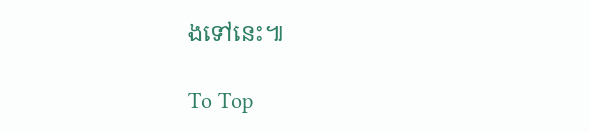ងទៅនេះ៕

To Top